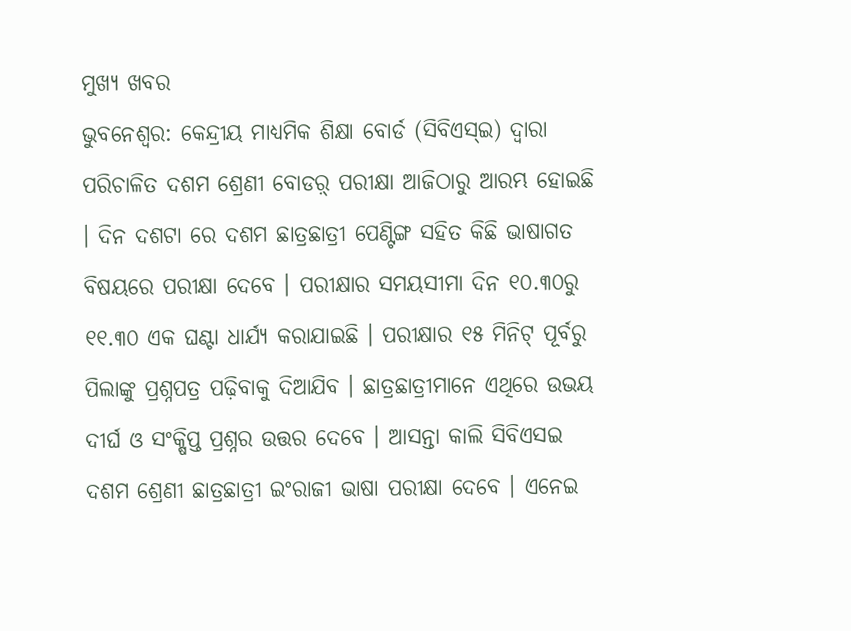ମୁଖ୍ୟ ଖବର
ଭୁବନେଶ୍ୱର: କେନ୍ଦ୍ରୀୟ ମାଧ୍ୟମିକ ଶିକ୍ଷା ବୋର୍ଡ (ସିବିଏସ୍ଇ) ଦ୍ୱାରା ପରିଚାଳିତ ଦଶମ ଶ୍ରେଣୀ ବୋଡର଼୍ ପରୀକ୍ଷା ଆଜିଠାରୁ ଆରମ୍ଭ ହୋଇଛି । ଦିନ ଦଶଟା ରେ ଦଶମ ଛାତ୍ରଛାତ୍ରୀ ପେଣ୍ଟିଙ୍ଗ ସହିତ କିଛି ଭାଷାଗତ ବିଷୟରେ ପରୀକ୍ଷା ଦେବେ । ପରୀକ୍ଷାର ସମୟସୀମା ଦିନ ୧୦.୩୦ରୁ ୧୧.୩୦ ଏକ ଘଣ୍ଟା ଧାର୍ଯ୍ୟ କରାଯାଇଛି । ପରୀକ୍ଷାର ୧୫ ମିନିଟ୍ ପୂର୍ବରୁ ପିଲାଙ୍କୁ ପ୍ରଶ୍ନପତ୍ର ପଢ଼ିବାକୁ ଦିଆଯିବ । ଛାତ୍ରଛାତ୍ରୀମାନେ ଏଥିରେ ଉଭୟ ଦୀର୍ଘ ଓ ସଂକ୍ଷିପ୍ତ ପ୍ରଶ୍ନର ଉତ୍ତର ଦେବେ । ଆସନ୍ତା କାଲି ସିବିଏସଇ ଦଶମ ଶ୍ରେଣୀ ଛାତ୍ରଛାତ୍ରୀ ଇଂରାଜୀ ଭାଷା ପରୀକ୍ଷା ଦେବେ । ଏନେଇ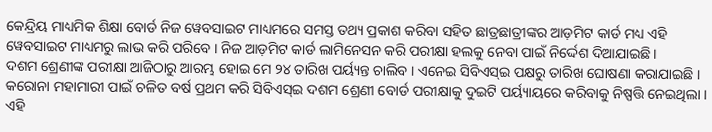କେନ୍ଦ୍ରିୟ ମାଧ୍ୟମିକ ଶିକ୍ଷା ବୋର୍ଡ ନିଜ ୱେବସାଇଟ ମାଧ୍ୟମରେ ସମସ୍ତ ତଥ୍ୟ ପ୍ରକାଶ କରିବା ସହିତ ଛାତ୍ରଛାତ୍ରୀଙ୍କର ଆଡ଼ମିଟ କାର୍ଡ ମଧ୍ୟ ଏହି ୱେବସାଇଟ ମାଧ୍ୟମରୁ ଲାଭ କରି ପରିବେ । ନିଜ ଆଡ଼ମିଟ କାର୍ଡ ଲାମିନେସନ କରି ପରୀକ୍ଷା ହଲକୁ ନେବା ପାଇଁ ନିର୍ଦ୍ଦେଶ ଦିଆଯାଇଛି ।
ଦଶମ ଶ୍ରେଣୀଙ୍କ ପରୀକ୍ଷା ଆଜିଠାରୁ ଆରମ୍ଭ ହୋଇ ମେ ୨୪ ତାରିଖ ପର୍ୟ୍ୟନ୍ତ ଚାଲିବ । ଏନେଇ ସିବିଏସ୍ଇ ପକ୍ଷରୁ ତାରିଖ ଘୋଷଣା କରାଯାଇଛି ।
କରୋନା ମହାମାରୀ ପାଇଁ ଚଳିତ ବର୍ଷ ପ୍ରଥମ କରି ସିବିଏସ୍ଇ ଦଶମ ଶ୍ରେଣୀ ବୋର୍ଡ ପରୀକ୍ଷାକୁ ଦୁଇଟି ପର୍ୟ୍ୟାୟରେ କରିବାକୁ ନିଷ୍ପତ୍ତି ନେଇଥିଲା । ଏହି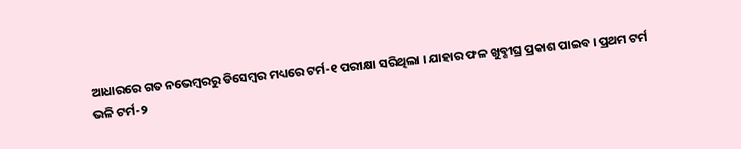ଆଧାରରେ ଗତ ନଭେମ୍ବରରୁ ଡିସେମ୍ବର ମଧ୍ୟରେ ଟର୍ମ-୧ ପରୀକ୍ଷା ସରିଥିଲା । ଯାହାର ଫଳ ଖୁବ୍ଶୀଘ୍ର ପ୍ରକାଶ ପାଇବ । ପ୍ରଥମ ଟର୍ମ ଭଳି ଟର୍ମ-୨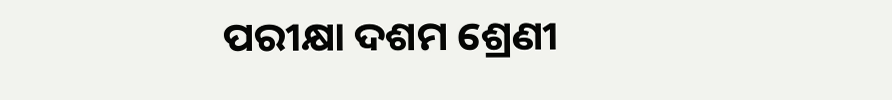ପରୀକ୍ଷା ଦଶମ ଶ୍ରେଣୀ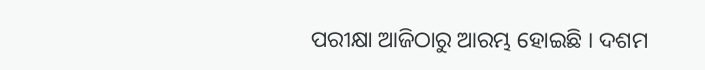ପରୀକ୍ଷା ଆଜିଠାରୁ ଆରମ୍ଭ ହୋଇଛି । ଦଶମ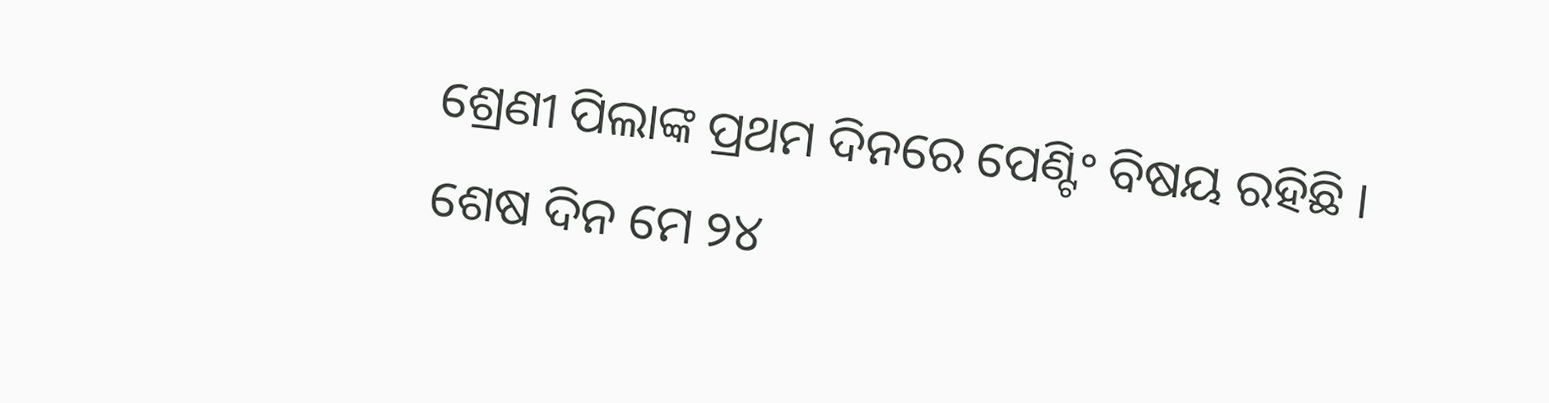ଶ୍ରେଣୀ ପିଲାଙ୍କ ପ୍ରଥମ ଦିନରେ ପେଣ୍ଟିଂ ବିଷୟ ରହିଛି । ଶେଷ ଦିନ ମେ ୨୪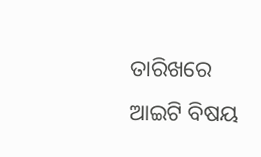ତାରିଖରେ ଆଇଟି ବିଷୟ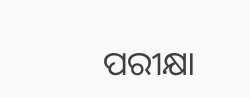ପରୀକ୍ଷା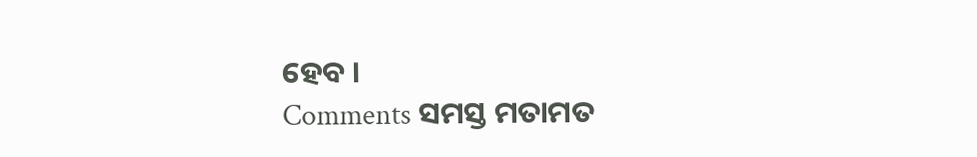ହେବ ।
Comments ସମସ୍ତ ମତାମତ